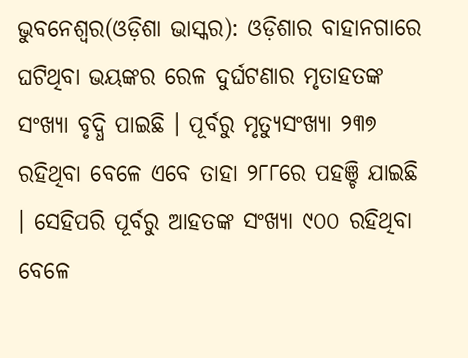ଭୁବନେଶ୍ୱର(ଓଡ଼ିଶା ଭାସ୍କର): ଓଡ଼ିଶାର ବାହାନଗାରେ ଘଟିଥିବା ଭୟଙ୍କର ରେଳ ଦୁର୍ଘଟଣାର ମୃତାହତଙ୍କ ସଂଖ୍ୟା ବୃଦ୍ଧି ପାଇଛି । ପୂର୍ବରୁ ମୃତ୍ୟୁସଂଖ୍ୟା ୨୩୭ ରହିଥିବା ବେଳେ ଏବେ ତାହା ୨୮୮ରେ ପହଞ୍ଚି ଯାଇଛି । ସେହିପରି ପୂର୍ବରୁ ଆହତଙ୍କ ସଂଖ୍ୟା ୯୦୦ ରହିଥିବା ବେଳେ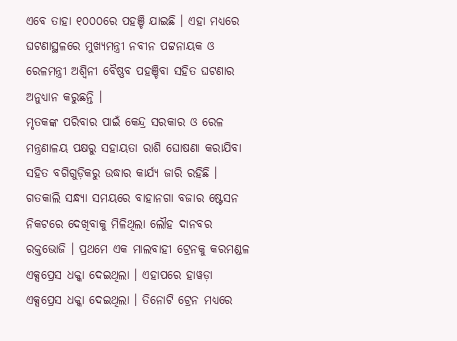ଏବେ ତାହା ୧୦୦୦ରେ ପହଞ୍ଚି ଯାଇଛି । ଏହା ମଧ୍ୟରେ ଘଟଣାସ୍ଥଳରେ ମୁଖ୍ୟମନ୍ତ୍ରୀ ନବୀନ ପଟ୍ଟନାୟକ ଓ ରେଳମନ୍ତ୍ରୀ ଅଶ୍ୱିନୀ ବୈଷ୍ଣବ ପହଞ୍ଚିବା ସହିତ ଘଟଣାର ଅନୁଧ୍ୟାନ କରୁଛନ୍ତି ।
ମୃତକଙ୍କ ପରିବାର ପାଇଁ କେନ୍ଦ୍ର ସରକାର ଓ ରେଳ ମନ୍ତ୍ରଣାଳୟ ପକ୍ଷରୁ ସହାୟତା ରାଶି ଘୋଷଣା କରାଯିବା ସହିତ ବଗିଗୁଡ଼ିକରୁ ଉଦ୍ଧାର କାର୍ଯ୍ୟ ଜାରି ରହିଛି । ଗତକାଲି ସନ୍ଧ୍ୟା ସମୟରେ ବାହାନଗା ବଜାର ଷ୍ଟେସନ ନିକଟରେ ଦେଖିବାକୁ ମିଳିଥିଲା ଲୌହ ଦାନବର ରକ୍ତଭୋଜି । ପ୍ରଥମେ ଏକ ମାଲବାହୀ ଟ୍ରେନକୁ କରମଣ୍ଡଳ ଏକ୍ସପ୍ରେସ ଧକ୍କା ଦେଇଥିଲା । ଏହାପରେ ହାୱଡ଼ା ଏକ୍ସପ୍ରେସ ଧକ୍କା ଦେଇଥିଲା । ତିନୋଟି ଟ୍ରେନ ମଧ୍ୟରେ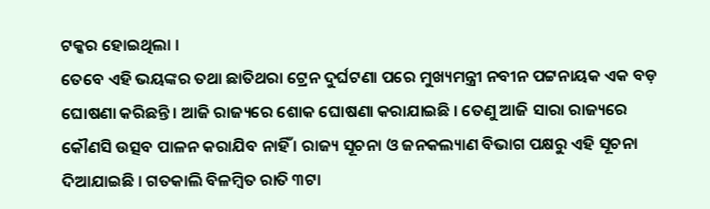ଟକ୍କର ହୋଇଥିଲା ।
ତେବେ ଏହି ଭୟଙ୍କର ତଥା ଛାତିଥରା ଟ୍ରେନ ଦୁର୍ଘଟଣା ପରେ ମୁଖ୍ୟମନ୍ତ୍ରୀ ନବୀନ ପଟ୍ଟନାୟକ ଏକ ବଡ଼ ଘୋଷଣା କରିଛନ୍ତି । ଆଜି ରାଜ୍ୟରେ ଶୋକ ଘୋଷଣା କରାଯାଇଛି । ତେଣୁ ଆଜି ସାରା ରାଜ୍ୟରେ କୌଣସି ଉତ୍ସବ ପାଳନ କରାଯିବ ନାହିଁ । ରାଜ୍ୟ ସୂଚନା ଓ ଜନକଲ୍ୟାଣ ବିଭାଗ ପକ୍ଷରୁ ଏହି ସୂଚନା ଦିଆଯାଇଛି । ଗତକାଲି ବିଳମ୍ବିତ ରାତି ୩ଟା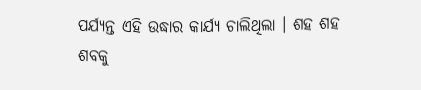ପର୍ଯ୍ୟନ୍ତ ଏହି ଉଦ୍ଧାର କାର୍ଯ୍ୟ ଚାଲିଥିଲା । ଶହ ଶହ ଶବକୁ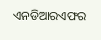ଏନଡିଆରଏଫର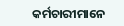କର୍ମଚାରୀମାନେ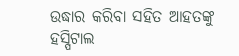ଉଦ୍ଧାର କରିବା ସହିତ ଆହତଙ୍କୁ ହସ୍ପିଟାଲ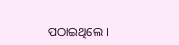ପଠାଇଥିଲେ ।